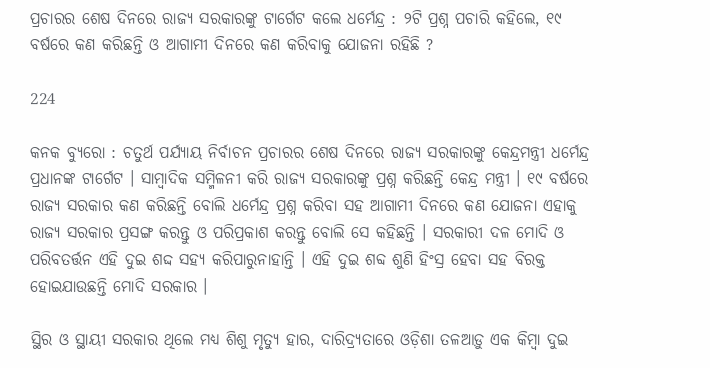ପ୍ରଚାରର ଶେଷ ଦିନରେ ରାଜ୍ୟ ସରକାରଙ୍କୁ ଟାର୍ଗେଟ କଲେ ଧର୍ମେନ୍ଦ୍ର : ୨ଟି ପ୍ରଶ୍ନ ପଚାରି କହିଲେ, ୧୯ ବର୍ଷରେ କଣ କରିଛନ୍ତି ଓ ଆଗାମୀ ଦିନରେ କଣ କରିବାକୁ ଯୋଜନା ରହିଛି ?

224

କନକ ବ୍ୟୁରୋ : ଚତୁର୍ଥ ପର୍ଯ୍ୟାୟ ନିର୍ବାଚନ ପ୍ରଚାରର ଶେଷ ଦିନରେ ରାଜ୍ୟ ସରକାରଙ୍କୁ କେନ୍ଦ୍ରମନ୍ତ୍ରୀ ଧର୍ମେନ୍ଦ୍ର ପ୍ରଧାନଙ୍କ ଟାର୍ଗେଟ । ସାମ୍ବାଦିକ ସମ୍ମିଳନୀ କରି ରାଜ୍ୟ ସରକାରଙ୍କୁ ପ୍ରଶ୍ନ କରିଛନ୍ତି କେନ୍ଦ୍ର ମନ୍ତ୍ରୀ । ୧୯ ବର୍ଷରେ ରାଜ୍ୟ ସରକାର କଣ କରିଛନ୍ତି ବୋଲି ଧର୍ମେନ୍ଦ୍ର ପ୍ରଶ୍ନ କରିବା ସହ ଆଗାମୀ ଦିନରେ କଣ ଯୋଜନା ଏହାକୁ ରାଜ୍ୟ ସରକାର ପ୍ରସଙ୍ଗ କରନ୍ତୁ ଓ ପରିପ୍ରକାଶ କରନ୍ତୁ ବୋଲି ସେ କହିଛନ୍ତି । ସରକାରୀ ଦଳ ମୋଦି ଓ ପରିବତର୍ତ୍ତନ ଏହି ଦୁଇ ଶଦ୍ଦ ସହ୍ୟ କରିପାରୁନାହାନ୍ତି । ଏହି ଦୁଇ ଶବ୍ଦ ଶୁଣି ହିଂସ୍ର ହେବା ସହ ବିରକ୍ତ ହୋଇଯାଉଛନ୍ତି ମୋଦି ସରକାର ।

ସ୍ଥିର ଓ ସ୍ଥାୟୀ ସରକାର ଥିଲେ ମଧ୍ୟ ଶିଶୁ ମୃତ୍ୟୁ ହାର, ଦାରିଦ୍ର‌୍ୟତାରେ ଓଡ଼ିଶା ତଳଆଡ଼ୁ ଏକ କିମ୍ବା ଦୁଇ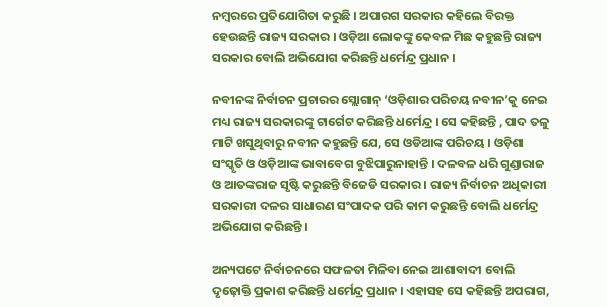ନମ୍ବରରେ ପ୍ରତିଯୋଗିତା କରୁଛି । ଅପାରଗ ସରକାର କହିଲେ ବିରକ୍ତ ହେଉଛନ୍ତି ରାଜ୍ୟ ସରକାର । ଓଡ଼ିଆ ଲୋକଙ୍କୁ କେବଳ ମିଛ କହୁଛନ୍ତି ରାଜ୍ୟ ସରକାର ବୋଲି ଅଭିଯୋଗ କରିଛନ୍ତି ଧର୍ମେନ୍ଦ୍ର ପ୍ରଧାନ ।

ନବୀନଙ୍କ ନିର୍ବାଚନ ପ୍ରଚାରର ସ୍ଲୋଗାନ୍ ‘ଓଡ଼ିଶାର ପରିଚୟ ନବୀନ’କୁ ନେଇ ମଧ୍ୟ ରାଜ୍ୟ ସରକାରଙ୍କୁ ଟାର୍ଗେଟ କରିଛନ୍ତି ଧର୍ମେନ୍ଦ୍ର । ସେ କହିଛନ୍ତି , ପାଦ ତଳୁ ମାଟି ଖସୁଥିବାରୁ ନବୀନ କହୁଛନ୍ତି ଯେ, ସେ ଓଡିଆଙ୍କ ପରିଚୟ । ଓଡ଼ିଶା ସଂସ୍କୃତି ଓ ଓଡ଼ିଆଙ୍କ ଭାବାବେଗ ବୁଝିପାରୁନାହାନ୍ତି । ଦଳବଳ ଧରି ଗୁଣ୍ଡାରାଜ ଓ ଆତଙ୍କରାଜ ସୃଷ୍ଟି କରୁଛନ୍ତି ବିଜେଡି ସରକାର । ରାଜ୍ୟ ନିର୍ବାଚନ ଅଧିକାରୀ ସରକାରୀ ଦଳର ସାଧାରଣ ସଂପାଦକ ପରି କାମ କରୁଛନ୍ତି ବୋଲି ଧର୍ମେନ୍ଦ୍ର ଅଭିଯୋଗ କରିଛନ୍ତି ।

ଅନ୍ୟପଟେ ନିର୍ବାଚନରେ ସଫଳତା ମିଳିବା ନେଇ ଆଶାବାଦୀ ବୋଲି ଦୃଢ଼ୋକ୍ତି ପ୍ରକାଶ କରିଛନ୍ତି ଧର୍ମେନ୍ଦ୍ର ପ୍ରଧାନ । ଏହାସହ ସେ କହିଛନ୍ତି ଅପରାଗ,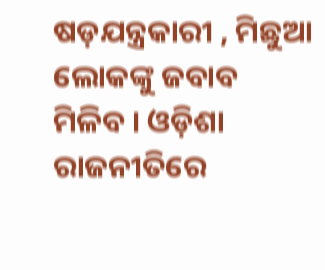ଷଡ଼ଯନ୍ତ୍ରକାରୀ , ମିଛୁଆ ଲୋକଙ୍କୁ ଜବାବ ମିଳିବ । ଓଡ଼ିଶା ରାଜନୀତିରେ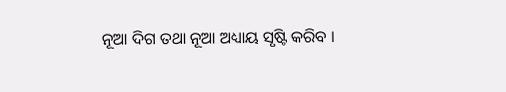ନୂଆ ଦିଗ ତଥା ନୂଆ ଅଧ୍ୟାୟ ସୃଷ୍ଟି କରିବ ।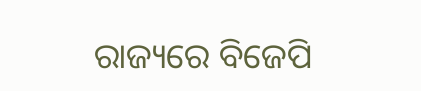ରାଜ୍ୟରେ ବିଜେପି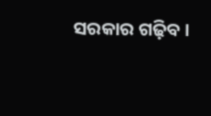ସରକାର ଗଢ଼ିବ ।